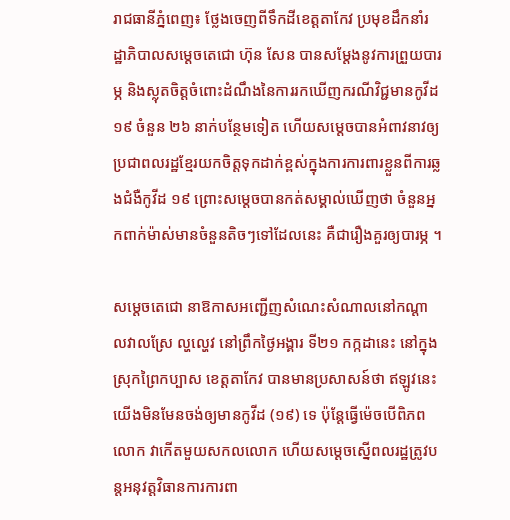រាជធានីភ្នំពេញ៖ ថ្លែងចេញពីទឹកដីខេត្តតាកែវ ប្រមុខដឹកនាំរដ្ឋាភិបាលសម្ដេចតេជោ ហ៊ុន សែន បានសម្តែងនូវការព្រួយបារម្ភ និងស្លុតចិត្តចំពោះដំណឹងនៃការរកឃើញករណីវិជ្ជមានកូវីដ ១៩ ចំនួន ២៦ នាក់បន្ថែមទៀត ហើយសម្តេចបានអំពាវនាវឲ្យប្រជាពលរដ្ឋខ្មែរយកចិត្តទុកដាក់ខ្ពស់ក្នុងការការពារខ្លួនពីការឆ្លងជំងឺកូវីដ ១៩ ព្រោះសម្តេចបានកត់សម្គាល់ឃើញថា ចំនួនអ្នកពាក់ម៉ាស់មានចំនួនតិចៗទៅដែលនេះ គឺជារឿងគួរឲ្យបារម្ភ ។

សម្តេចតេជោ នាឱកាសអញ្ជើញសំណេះសំណាលនៅកណ្តាលវាលស្រែ ល្ហល្ហេវ នៅព្រឹកថ្ងៃអង្គារ ទី២១ កក្កដានេះ នៅក្នុងស្រុកព្រៃកប្បាស ខេត្តតាកែវ បានមានប្រសាសន៍ថា ឥឡូវនេះយើងមិនមែនចង់ឲ្យមានកូវីដ (១៩) ទេ ប៉ុន្តែធ្វើម៉េចបើពិភពលោក វាកើតមួយសកលលោក ហើយសម្តេចស្នើពលរដ្ឋត្រូវបន្តអនុវត្តវិធានការការពា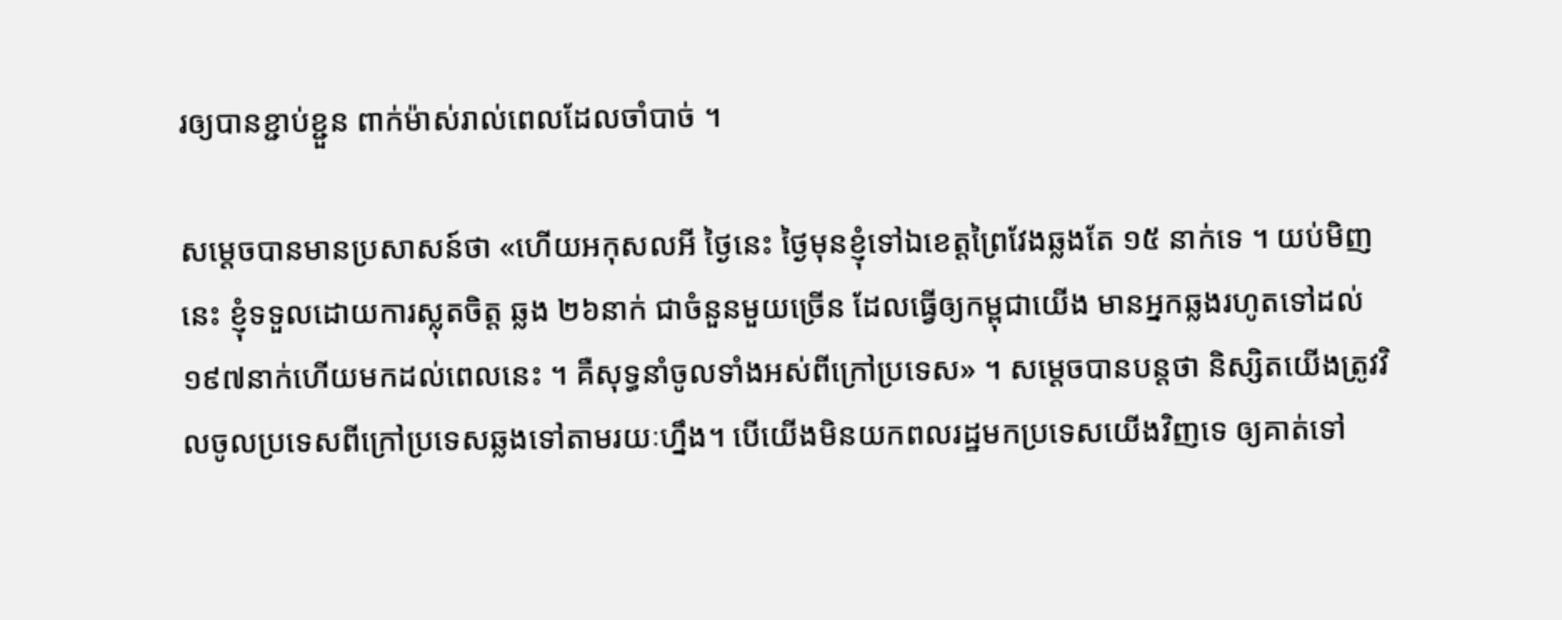រឲ្យបានខ្ជាប់ខ្ជួន ពាក់ម៉ាស់រាល់ពេលដែលចាំបាច់ ។

សម្តេចបានមានប្រសាសន៍ថា «ហើយអកុសលអី ថ្ងៃនេះ ថ្ងៃមុនខ្ញុំទៅឯខេត្តព្រៃវែងឆ្លងតែ ១៥ នាក់ទេ ។ យប់មិញនេះ ខ្ញុំទទួលដោយការស្លុតចិត្ត ឆ្លង ២៦នាក់ ជាចំនួនមួយច្រើន ដែលធ្វើឲ្យកម្ពុជាយើង មានអ្នកឆ្លងរហូតទៅដល់ ១៩៧នាក់ហើយមកដល់ពេលនេះ ។ គឺសុទ្ធនាំចូលទាំងអស់ពីក្រៅប្រទេស» ។ សម្តេចបានបន្តថា និស្សិតយើងត្រូវវិលចូលប្រទេសពីក្រៅប្រទេសឆ្លងទៅតាមរយៈហ្នឹង។ បើយើងមិនយកពលរដ្ឋមកប្រទេសយើងវិញទេ ឲ្យគាត់ទៅ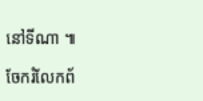នៅទីណា ៕

ចែករំលែកព័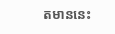តមាននេះ